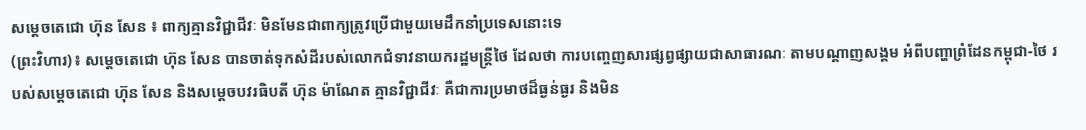សម្តេចតេជោ ហ៊ុន សែន ៖ ពាក្យគ្មានវិជ្ជាជីវៈ មិនមែនជាពាក្យត្រូវប្រើជាមួយមេដឹកនាំប្រទេសនោះទេ
(ព្រះវិហារ)៖ សម្តេចតេជោ ហ៊ុន សែន បានចាត់ទុកសំដីរបស់លោកជំទាវនាយករដ្ឋមន្ត្រីថៃ ដែលថា ការបញ្ចេញសារផ្សព្វផ្សាយជាសាធារណៈ តាមបណ្តាញសង្គម អំពីបញ្ហាព្រំដែនកម្ពុជា-ថៃ របស់សម្តេចតេជោ ហ៊ុន សែន និងសម្តេចបវរធិបតី ហ៊ុន ម៉ាណែត គ្មានវិជ្ជាជីវៈ គឺជាការប្រមាថដ៏ធ្ងន់ធ្ងរ និងមិន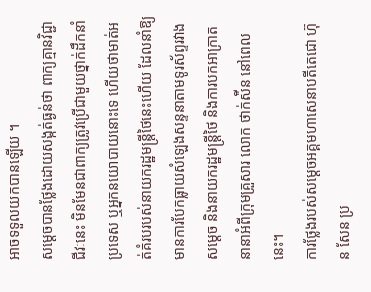អាចទទួលយកបានឡើយ ។
សម្តេចបានថ្លែងដោយសង្កត់ធ្ងន់ថា ពាក្យគ្មានវិជ្ជាជីវៈនេះ មិនមែនជាពាក្យត្រូវប្រើជាមួយថ្នាក់ដឹកនាំប្រទេស ឬអ្នកនយោបាយនោះទេ ហើយថាមាត់អត់គំរបរបស់នាយករដ្ឋមន្ត្រីថៃនេះហើយ ដែលនាំឱ្យមានការបែកធ្លាយសំឡេងសន្ទនាតាមទូរស័ព្ទរវាងសម្តេច និងនាយករដ្ឋមន្ត្រីថៃ និងការបកអាក្រាតនានាអំពីក្រុមគ្រួសារ លោក ថាក់ស៉ីន នៅពេលនេះ។
ការថ្លែងរបស់សម្ដេចអគ្គមហាសេនាបតីតេជោ ហ៊ុន សែន ប្រ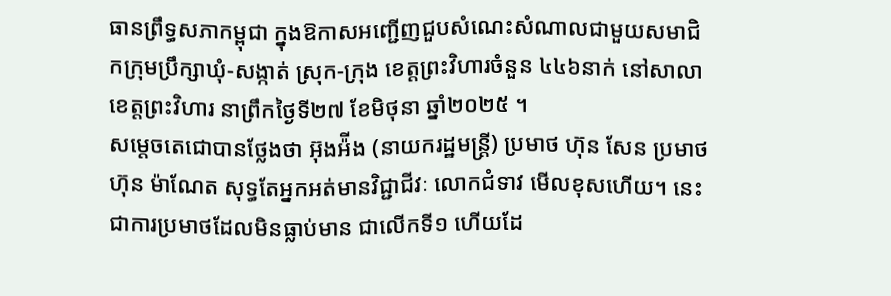ធានព្រឹទ្ធសភាកម្ពុជា ក្នុងឱកាសអញ្ជើញជួបសំណេះសំណាលជាមួយសមាជិកក្រុមប្រឹក្សាឃុំ-សង្កាត់ ស្រុក-ក្រុង ខេត្តព្រះវិហារចំនួន ៤៤៦នាក់ នៅសាលាខេត្តព្រះវិហារ នាព្រឹកថ្ងៃទី២៧ ខែមិថុនា ឆ្នាំ២០២៥ ។
សម្តេចតេជោបានថ្លែងថា អ៊ុងអ៉ីង (នាយករដ្ឋមន្ត្រី) ប្រមាថ ហ៊ុន សែន ប្រមាថ ហ៊ុន ម៉ាណែត សុទ្ធតែអ្នកអត់មានវិជ្ជាជីវៈ លោកជំទាវ មើលខុសហើយ។ នេះជាការប្រមាថដែលមិនធ្លាប់មាន ជាលើកទី១ ហើយដែ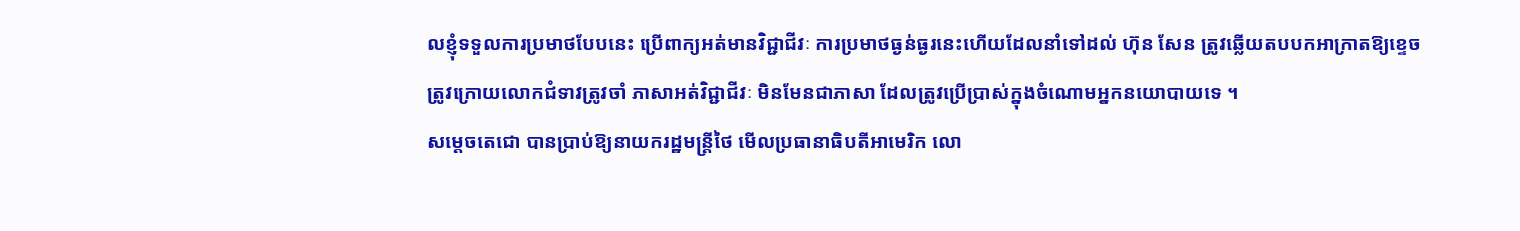លខ្ញុំទទួលការប្រមាថបែបនេះ ប្រើពាក្យអត់មានវិជ្ជាជីវៈ ការប្រមាថធ្ងន់ធ្ងរនេះហើយដែលនាំទៅដល់ ហ៊ុន សែន ត្រូវឆ្លើយតបបកអាក្រាតឱ្យខ្ទេច ត្រូវក្រោយលោកជំទាវត្រូវចាំ ភាសាអត់វិជ្ជាជីវៈ មិនមែនជាភាសា ដែលត្រូវប្រើប្រាស់ក្នុងចំណោមអ្នកនយោបាយទេ ។
សម្តេចតេជោ បានប្រាប់ឱ្យនាយករដ្ឋមន្ត្រីថៃ មើលប្រធានាធិបតីអាមេរិក លោ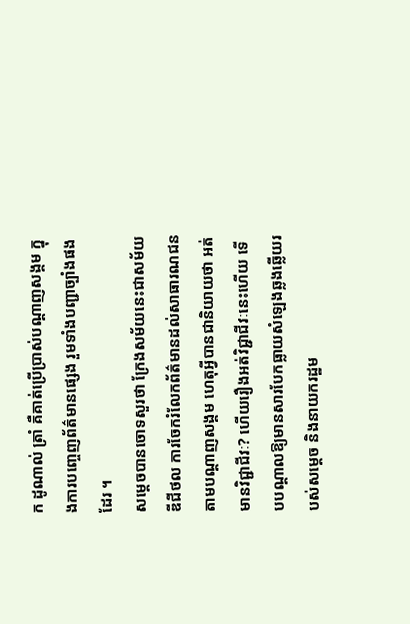ក ដូណាល់ ត្រាំ គឺគាត់ប្រើប្រាស់បណ្តាញសង្គម ក្នុងការបញ្ចេញព័ត៌មានផ្សេង រួមទាំងបញ្ជាច្បាំងផងដែរ ។
សម្តេចបានចោទសួរថា ក្រែងសម័យនេះជាសម័យឌីជីថល ការចែករំលែកព័ត៌មានដល់សាធារណជន តាមបណ្តាញសង្គម ហេតុអ្វីបានជានិយាយថា អត់មានវិជ្ជាជីវៈ? ហើយរឿងអត់វិជ្ជាជីវៈនេះហើយ ទើបបណ្តាលឱ្យមានសារបែកធ្លាយសំឡេងឆ្លងឆ្លើយរបស់សម្តេច និងនាយករដ្ឋម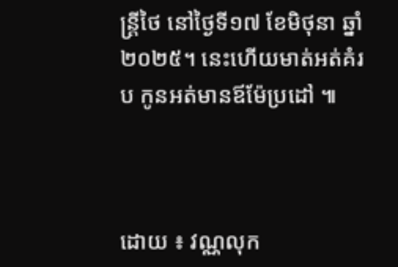ន្ត្រីថៃ នៅថ្ងៃទី១៧ ខែមិថុនា ឆ្នាំ២០២៥។ នេះហើយមាត់អត់គំរប កូនអត់មានឪម៉ែប្រដៅ ៕



ដោយ ៖ វណ្ណលុក